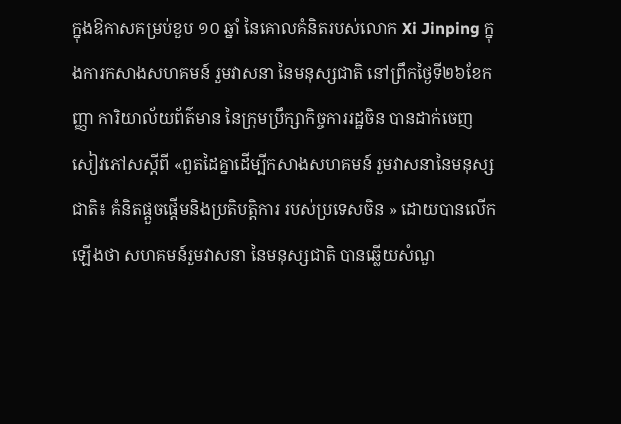ក្នុងឱកាសគម្រប់ខួប ១០ ឆ្នាំ នៃគោលគំនិតរបស់លោក Xi Jinping ក្នុងការកសាងសហគមន៍ រួមវាសនា នៃមនុស្សជាតិ នៅព្រឹកថ្ងៃទី២៦ខែកញ្ញា ការិយាល័យព័ត៌មាន នៃក្រុមប្រឹក្សាកិច្ចការរដ្ឋចិន បានដាក់ចេញសៀវភៅសស្តីពី «ពួតដៃគ្នាដើម្បីកសាងសហគមន៍ រួមវាសនានៃមនុស្សជាតិ៖ គំនិតផ្តួចផ្តើមនិងប្រតិបត្តិការ របស់ប្រទេសចិន » ដោយបានលើកឡើងថា សហគមន៍រួមវាសនា នៃមនុស្សជាតិ បានឆ្លើយសំណួ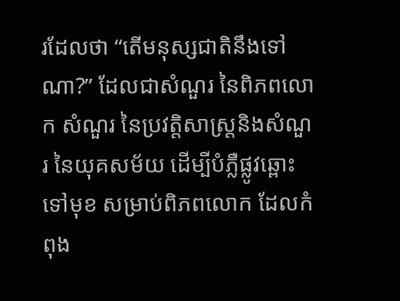រដែលថា “តើមនុស្សជាតិនឹងទៅណា?” ដែលជាសំណួរ នៃពិភពលោក សំណួរ នៃប្រវត្តិសាស្រ្តនិងសំណួរ នៃយុគសម័យ ដើម្បីបំភ្លឺផ្លូវឆ្ពោះទៅមុខ សម្រាប់ពិភពលោក ដែលកំពុង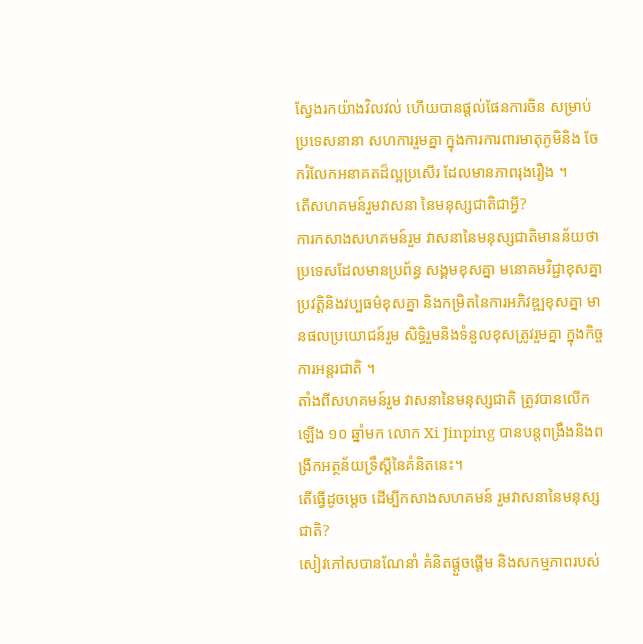ស្វែងរកយ៉ាងវិលវល់ ហើយបានផ្តល់ផែនការចិន សម្រាប់ប្រទេសនានា សហការរួមគ្នា ក្នុងការការពារមាតុភូមិនិង ចែករំលែកអនាគតដ៏ល្អប្រសើរ ដែលមានភាពរុងរឿង ។
តើសហគមន៍រួមវាសនា នៃមនុស្សជាតិជាអ្វី?
ការកសាងសហគមន៍រួម វាសនានៃមនុស្សជាតិមានន័យថា ប្រទេសដែលមានប្រព័ន្ធ សង្គមខុសគ្នា មនោគមវិជ្ជាខុសគ្នា ប្រវត្តិនិងវប្បធម៌ខុសគ្នា និងកម្រិតនៃការអភិវឌ្ឍខុសគ្នា មានផលប្រយោជន៍រួម សិទ្ធិរួមនិងទំនួលខុសត្រូវរួមគ្នា ក្នុងកិច្ចការអន្តរជាតិ ។
តាំងពីសហគមន៍រួម វាសនានៃមនុស្សជាតិ ត្រូវបានលើកឡើង ១០ ឆ្នាំមក លោក Xi Jinping បានបន្តពង្រឹងនិងពង្រីកអត្ថន័យទ្រឹស្តីនៃគំនិតនេះ។
តើធ្វើដូចម្តេច ដើម្បីកសាងសហគមន៍ រួមវាសនានៃមនុស្សជាតិ?
សៀវភៅសបានណែនាំ គំនិតផ្តួចផ្តើម និងសកម្មភាពរបស់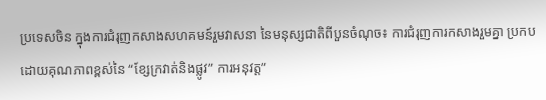ប្រទេសចិន ក្នុងការជំរុញកសាងសហគមន៍រួមវាសនា នៃមនុស្សជាតិពីបួនចំណុច៖ ការជំរុញការកសាងរួមគ្នា ប្រកបដោយគុណភាពខ្ពស់នៃ “ខ្សែក្រវាត់និងផ្លូវ” ការអនុវត្ត”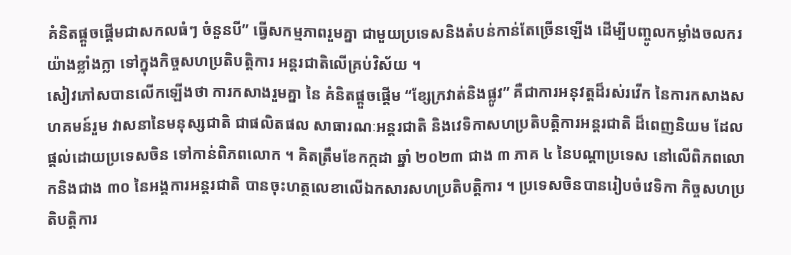គំនិតផ្តួចផ្តើមជាសកលធំៗ ចំនួនបី” ធ្វើសកម្មភាពរួមគ្នា ជាមួយប្រទេសនិងតំបន់កាន់តែច្រើនឡើង ដើម្បីបញ្ចូលកម្លាំងចលករយ៉ាងខ្លាំងក្លា ទៅក្នុងកិច្ចសហប្រតិបត្តិការ អន្តរជាតិលើគ្រប់វិស័យ ។
សៀវភៅសបានលើកឡើងថា ការកសាងរួមគ្នា នៃ គំនិតផ្តួចផ្តើម “ខ្សែក្រវាត់និងផ្លូវ” គឺជាការអនុវត្តដ៏រស់រវើក នៃការកសាងសហគមន៍រួម វាសនានៃមនុស្សជាតិ ជាផលិតផល សាធារណៈអន្តរជាតិ និងវេទិកាសហប្រតិបត្តិការអន្តរជាតិ ដ៏ពេញនិយម ដែលផ្តល់ដោយប្រទេសចិន ទៅកាន់ពិភពលោក ។ គិតត្រឹមខែកក្កដា ឆ្នាំ ២០២៣ ជាង ៣ ភាគ ៤ នៃបណ្តាប្រទេស នៅលើពិភពលោកនិងជាង ៣០ នៃអង្គការអន្តរជាតិ បានចុះហត្ថលេខាលើឯកសារសហប្រតិបត្តិការ ។ ប្រទេសចិនបានរៀបចំវេទិកា កិច្ចសហប្រតិបត្តិការ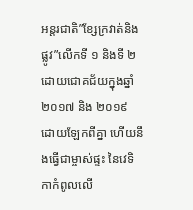អន្តរជាតិ”ខ្សែក្រវាត់និងផ្លូវ”លើកទី ១ និងទី ២ ដោយជោគជ័យក្នុងឆ្នាំ ២០១៧ និង ២០១៩ ដោយឡែកពីគ្នា ហើយនឹងធ្វើជាម្ចាស់ផ្ទះ នៃវេទិកាកំពូលលើ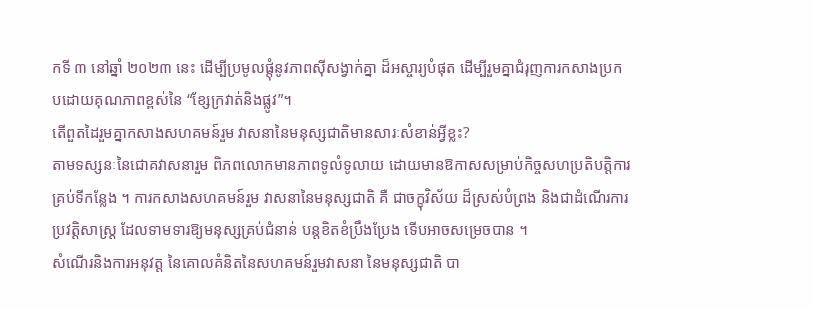កទី ៣ នៅឆ្នាំ ២០២៣ នេះ ដើម្បីប្រមូលផ្តុំនូវភាពស៊ីសង្វាក់គ្នា ដ៏អស្ចារ្យបំផុត ដើម្បីរួមគ្នាជំរុញការកសាងប្រកបដោយគុណភាពខ្ពស់នៃ “ខ្សែក្រវាត់និងផ្លូវ”។
តើពួតដៃរួមគ្នាកសាងសហគមន៍រួម វាសនានៃមនុស្សជាតិមានសារៈសំខាន់អ្វីខ្លះ?
តាមទស្សនៈនៃជោគវាសនារួម ពិភពលោកមានភាពទូលំទូលាយ ដោយមានឱកាសសម្រាប់កិច្ចសហប្រតិបត្តិការគ្រប់ទីកន្លែង ។ ការកសាងសហគមន៍រួម វាសនានៃមនុស្សជាតិ គឺ ជាចក្ខុវិស័យ ដ៏ស្រស់បំព្រង និងជាដំណើរការប្រវត្តិសាស្ត្រ ដែលទាមទារឱ្យមនុស្សគ្រប់ជំនាន់ បន្តខិតខំប្រឹងប្រែង ទើបអាចសម្រេចបាន ។
សំណើរនិងការអនុវត្ត នៃគោលគំនិតនៃសហគមន៍រួមវាសនា នៃមនុស្សជាតិ បា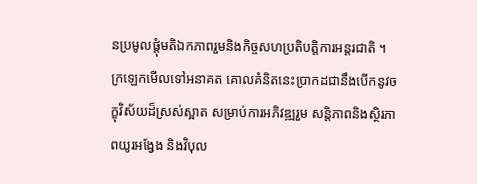នប្រមូលផ្តុំមតិឯកភាពរួមនិងកិច្ចសហប្រតិបត្តិការអន្តរជាតិ ។ ក្រឡេកមើលទៅអនាគត គោលគំនិតនេះប្រាកដជានឹងបើកនូវចក្ខុវិស័យដ៏ស្រស់ស្អាត សម្រាប់ការអភិវឌ្ឍរួម សន្តិភាពនិងស្ថិរភាពយូរអង្វែង និងវិបុល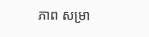ភាព សម្រា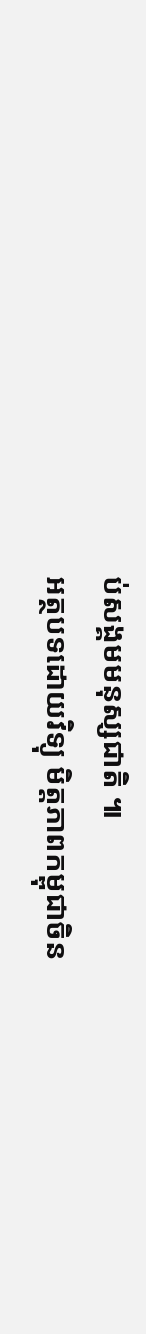ប់សង្គមមនុស្សជាតិ ៕
អត្ថបទដោយវិទ្យុ មិត្តភាពកម្ពុជាចិន